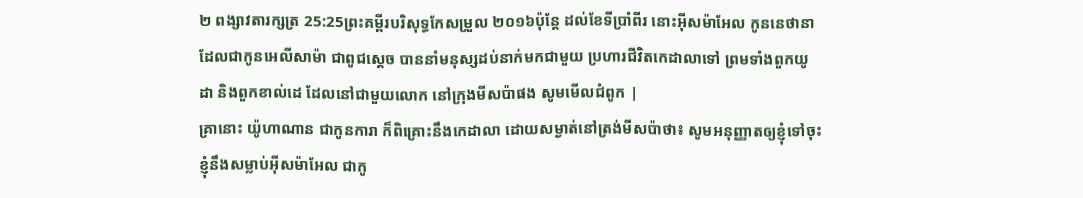២ ពង្សាវតារក្សត្រ 25:25ព្រះគម្ពីរបរិសុទ្ធកែសម្រួល ២០១៦ប៉ុន្តែ ដល់ខែទីប្រាំពីរ នោះអ៊ីសម៉ាអែល កូននេថានា ដែលជាកូនអេលីសាម៉ា ជាពូជស្តេច បាននាំមនុស្សដប់នាក់មកជាមួយ ប្រហារជីវិតកេដាលាទៅ ព្រមទាំងពួកយូដា និងពួកខាល់ដេ ដែលនៅជាមួយលោក នៅក្រុងមីសប៉ាផង សូមមើលជំពូក |
គ្រានោះ យ៉ូហាណាន ជាកូនការា ក៏ពិគ្រោះនឹងកេដាលា ដោយសម្ងាត់នៅត្រង់មីសប៉ាថា៖ សូមអនុញ្ញាតឲ្យខ្ញុំទៅចុះ ខ្ញុំនឹងសម្លាប់អ៊ីសម៉ាអែល ជាកូ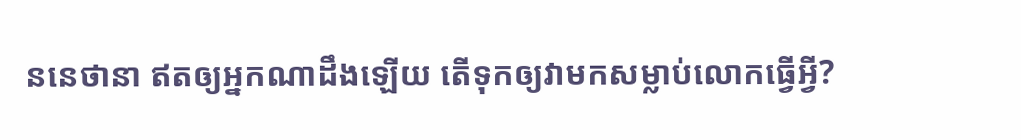ននេថានា ឥតឲ្យអ្នកណាដឹងឡើយ តើទុកឲ្យវាមកសម្លាប់លោកធ្វើអ្វី?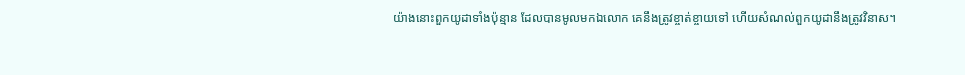យ៉ាងនោះពួកយូដាទាំងប៉ុន្មាន ដែលបានមូលមកឯលោក គេនឹងត្រូវខ្ចាត់ខ្ចាយទៅ ហើយសំណល់ពួកយូដានឹងត្រូវវិនាស។